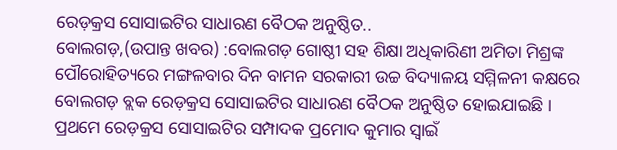ରେଡ଼କ୍ରସ ସୋସାଇଟିର ସାଧାରଣ ବୈଠକ ଅନୁଷ୍ଠିତ..
ବୋଲଗଡ଼,(ଉପାନ୍ତ ଖବର) :ବୋଲଗଡ଼ ଗୋଷ୍ଠୀ ସହ ଶିକ୍ଷା ଅଧିକାରିଣୀ ଅମିତା ମିଶ୍ରଙ୍କ ପୌରୋହିତ୍ୟରେ ମଙ୍ଗଳବାର ଦିନ ବାମନ ସରକାରୀ ଉଚ୍ଚ ବିଦ୍ୟାଳୟ ସମ୍ମିଳନୀ କକ୍ଷରେ
ବୋଲଗଡ଼ ବ୍ଲକ ରେଡ଼କ୍ରସ ସୋସାଇଟିର ସାଧାରଣ ବୈଠକ ଅନୁଷ୍ଠିତ ହୋଇଯାଇଛି ।
ପ୍ରଥମେ ରେଡ଼କ୍ରସ ସୋସାଇଟିର ସମ୍ପାଦକ ପ୍ରମୋଦ କୁମାର ସ୍ୱାଇଁ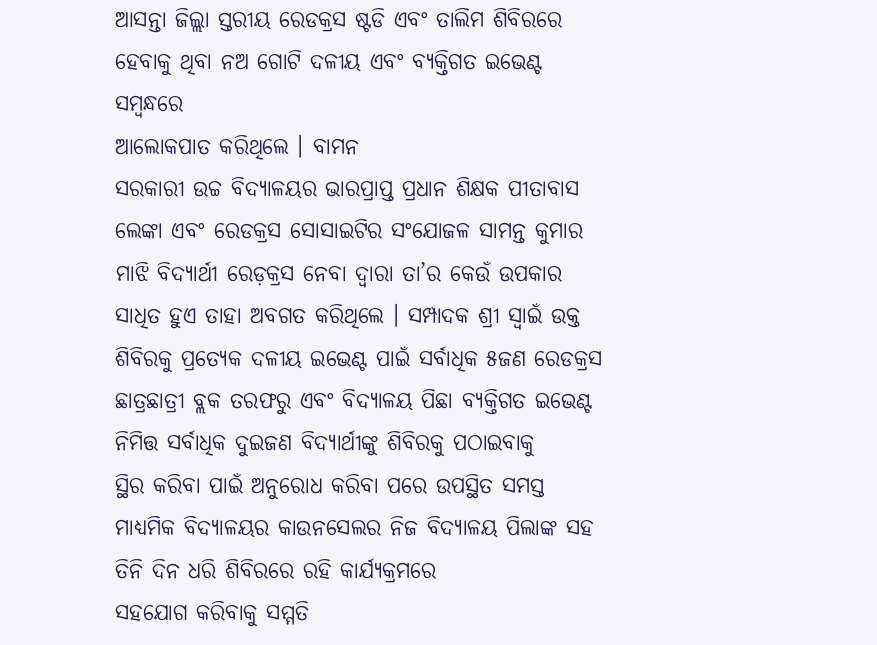ଆସନ୍ତା ଜିଲ୍ଲା ସ୍ତରୀୟ ରେଡକ୍ରସ ଷ୍ଟଡି ଏବଂ ତାଲିମ ଶିବିରରେ ହେବାକୁ ଥିବା ନଅ ଗୋଟି ଦଳୀୟ ଏବଂ ବ୍ୟକ୍ତିଗତ ଇଭେଣ୍ଟ ସମ୍ବନ୍ଧରେ
ଆଲୋକପାତ କରିଥିଲେ । ବାମନ
ସରକାରୀ ଉଚ୍ଚ ବିଦ୍ୟାଳୟର ଭାରପ୍ରାପ୍ତ ପ୍ରଧାନ ଶିକ୍ଷକ ପୀତାବାସ
ଲେଙ୍କା ଏବଂ ରେଡକ୍ରସ ସୋସାଇଟିର ସଂଯୋଜଳ ସାମନ୍ତ କୁମାର ମାଝି ବିଦ୍ୟାର୍ଥୀ ରେଡ଼କ୍ରସ ନେବା ଦ୍ଵାରା ତା’ର କେଉଁ ଉପକାର
ସାଧିତ ହୁଏ ତାହା ଅବଗତ କରିଥିଲେ । ସମ୍ପାଦକ ଶ୍ରୀ ସ୍ୱାଇଁ ଉକ୍ତ ଶିବିରକୁ ପ୍ରତ୍ୟେକ ଦଳୀୟ ଇଭେଣ୍ଟ ପାଇଁ ସର୍ବାଧିକ ୫ଜଣ ରେଡକ୍ରସ ଛାତ୍ରଛାତ୍ରୀ ବ୍ଲକ ତରଫରୁ ଏବଂ ବିଦ୍ୟାଳୟ ପିଛା ବ୍ୟକ୍ତିଗତ ଇଭେଣ୍ଟ ନିମିତ୍ତ ସର୍ବାଧିକ ଦୁଇଜଣ ବିଦ୍ୟାର୍ଥୀଙ୍କୁ ଶିବିରକୁ ପଠାଇବାକୁ
ସ୍ଥିର କରିବା ପାଇଁ ଅନୁରୋଧ କରିବା ପରେ ଉପସ୍ଥିତ ସମସ୍ତ ମାଧ୍ୟମିକ ବିଦ୍ୟାଳୟର କାଉନସେଲର ନିଜ ବିଦ୍ୟାଳୟ ପିଲାଙ୍କ ସହ ତିନି ଦିନ ଧରି ଶିବିରରେ ରହି କାର୍ଯ୍ୟକ୍ରମରେ
ସହଯୋଗ କରିବାକୁ ସମ୍ମତି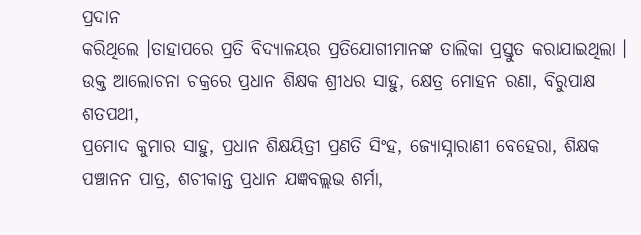ପ୍ରଦାନ
କରିଥିଲେ ।ତାହାପରେ ପ୍ରତି ବିଦ୍ୟାଳୟର ପ୍ରତିଯୋଗୀମାନଙ୍କ ତାଲିକା ପ୍ରସ୍ତୁତ କରାଯାଇଥିଲା ।
ଉକ୍ତ ଆଲୋଚନା ଚକ୍ରରେ ପ୍ରଧାନ ଶିକ୍ଷକ ଶ୍ରୀଧର ସାହୁ, କ୍ଷେତ୍ର ମୋହନ ରଣା, ବିରୁପାକ୍ଷ ଶତପଥୀ,
ପ୍ରମୋଦ କୁମାର ସାହୁ, ପ୍ରଧାନ ଶିକ୍ଷୟିତ୍ରୀ ପ୍ରଣତି ସିଂହ, ଜ୍ୟୋସ୍ନାରାଣୀ ବେହେରା, ଶିକ୍ଷକ ପଞ୍ଚାନନ ପାତ୍ର, ଶଚୀକାନ୍ତ ପ୍ରଧାନ ଯଜ୍ଞବଲ୍ଲଭ ଶର୍ମା,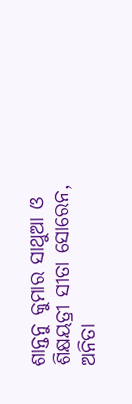ଶାନ୍ତନୁ କୁମାର ସାଥୁଆ ଓ ଶିକ୍ଷୟତ୍ରୀ ସୀତା ସୋରେନ, ଅନିତା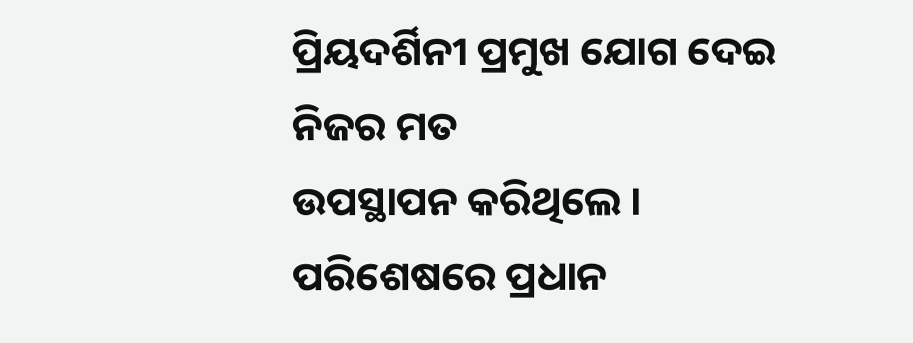ପ୍ରିୟଦର୍ଶିନୀ ପ୍ରମୁଖ ଯୋଗ ଦେଇ ନିଜର ମତ
ଉପସ୍ଥାପନ କରିଥିଲେ ।
ପରିଶେଷରେ ପ୍ରଧାନ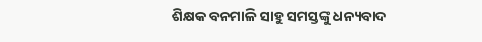ଶିକ୍ଷକ ବନମାଳି ସାହୁ ସମସ୍ତଙ୍କୁ ଧନ୍ୟବାଦ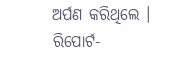ଅର୍ପଣ କରିଥିଲେ ।
ରିପୋର୍ଟ-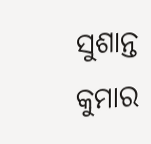ସୁଶାନ୍ତ କୁମାର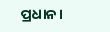ପ୍ରଧାନ।